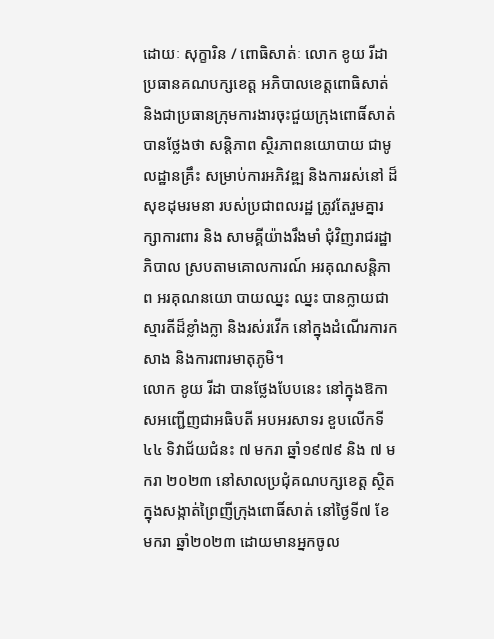ដោយៈ សុក្ខារិន / ពោធិសាត់ៈ លោក ខូយ រីដា ប្រធានគណបក្សខេត្ត អភិបាលខេត្តពោធិសាត់ និងជាប្រធានក្រុមការងារចុះជួយក្រុងពោធិ៍សាត់ បានថ្លែងថា សន្តិភាព ស្ថិរភាពនយោបាយ ជាមូលដ្ឋានគ្រឹះ សម្រាប់ការអភិវឌ្ឍ និងការរស់នៅ ដ៏សុខដុមរមនា របស់ប្រជាពលរដ្ឋ ត្រូវតែរួមគ្នារក្សាការពារ និង សាមគ្គីយ៉ាងរឹងមាំ ជុំវិញរាជរដ្ឋាភិបាល ស្របតាមគោលការណ៍ អរគុណសន្តិភាព អរគុណនយោ បាយឈ្នះ ឈ្នះ បានក្លាយជាស្មារតីដ៏ខ្លាំងក្លា និងរស់រវើក នៅក្នុងដំណើរការកសាង និងការពារមាតុភូមិ។
លោក ខូយ រីដា បានថ្លែងបែបនេះ នៅក្នុងឱកាសអញ្ជើញជាអធិបតី អបអរសាទរ ខួបលើកទី៤៤ ទិវាជ័យជំនះ ៧ មករា ឆ្នាំ១៩៧៩ និង ៧ មករា ២០២៣ នៅសាលប្រជុំគណបក្សខេត្ត ស្ថិតក្នុងសង្កាត់ព្រៃញីក្រុងពោធិ៍សាត់ នៅថ្ងៃទី៧ ខែមករា ឆ្នាំ២០២៣ ដោយមានអ្នកចូល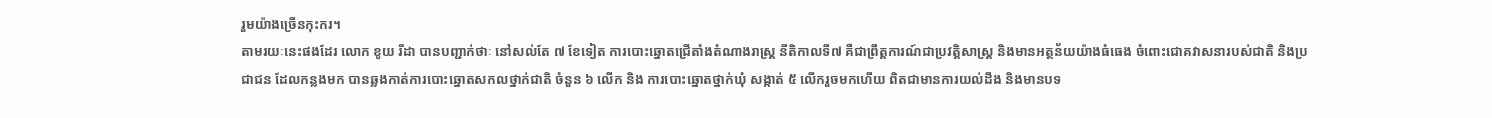រួមយ៉ាងច្រើនកុះករ។
តាមរយៈនេះផងដែរ លោក ខូយ រីដា បានបញ្ជាក់ថាៈ នៅសល់តែ ៧ ខែទៀត ការបោះឆ្នោតជ្រើតាំងតំណាងរាស្ត្រ នីតិកាលទី៧ គឺជាព្រឹត្តការណ៍ជាប្រវត្តិសាស្ត្រ និងមានអត្ថន័យយ៉ាងធំធេង ចំពោះជោគវាសនារបស់ជាតិ និងប្រជាជន ដែលកន្លងមក បានឆ្លងកាត់ការបោះឆ្នោតសកលថ្នាក់ជាតិ ចំនួន ៦ លើក និង ការបោះឆ្នោតថ្នាក់ឃុំ សង្កាត់ ៥ លើករួចមកហើយ ពិតជាមានការយល់ដឹង និងមានបទ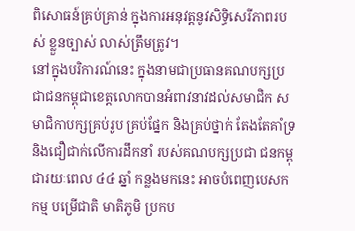ពិសោធន៍គ្រប់គ្រាន់ ក្នុងការអនុវត្តនូវសិទ្ធិសេរីភាពរបស់ ខ្លួនច្បាស់ លាស់ត្រឹមត្រូវ។
នៅក្នុងបរិការណ៍នេះ ក្នុងនាមជាប្រធានគណបក្សប្រជាជនកម្ពុជាខេត្តលោកបានអំពាវនាវដល់សមាជិក សមាជិកាបក្សគ្រប់រូប គ្រប់ផ្នែក និងគ្រប់ថ្នាក់ តែងតែគាំទ្រ និងជឿជាក់លើការដឹកនាំ របស់គណបក្សប្រជា ជនកម្ពុជារយៈពេល ៤៤ ឆ្នាំ កន្លងមកនេះ អាចបំពេញបេសកកម្ម បម្រើជាតិ មាតិភូមិ ប្រកប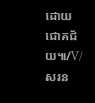ដោយជោគជ័យ៕/V/សរន